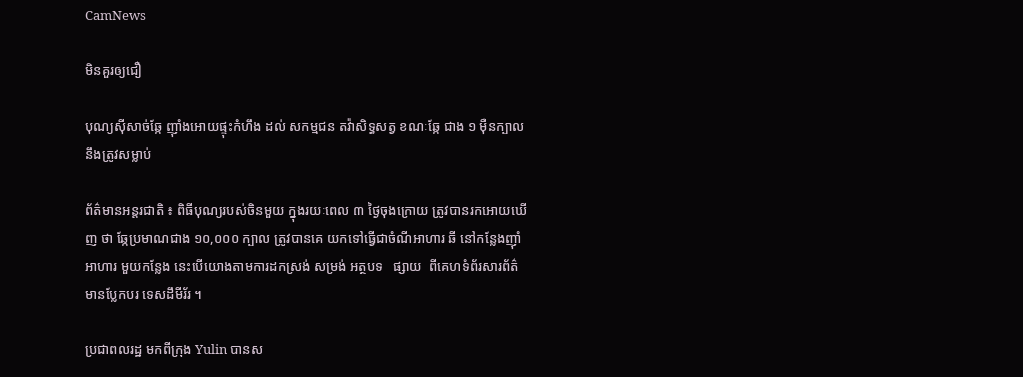CamNews

មិនគួរឲ្យជឿ

បុណ្យស៊ីសាច់ឆ្កែ ញ៉ាំងអោយផ្ទុះកំហឹង ដល់ សកម្មជន តវ៉ាសិទ្ធសត្វ ខណៈឆ្កែ ជាង ១ ម៉ឺនក្បាលនឹងត្រូវសម្លាប់

ព័ត៌មានអន្តរជាតិ ៖ ពិធីបុណ្យរបស់ចិនមួយ ក្នុងរយៈពេល ៣ ថ្ងៃចុងក្រោយ ត្រូវបានរកអោយឃើញ ថា ឆ្កែប្រមាណជាង ១០,០០០ ក្បាល ត្រូវបានគេ យកទៅធ្វើជាចំណីអាហារ ឆី នៅកន្លែងញ៉ាំអាហារ មួយកន្លែង នេះបើយោងតាមការដកស្រង់ សម្រង់ អត្ថបទ   ផ្សាយ  ពីគេហទំព័រសារព័ត៌មានប្លែកបរ ទេសដឹមីរ័រ ។

ប្រជាពលរដ្ឋ មកពីក្រុង Yulin បានស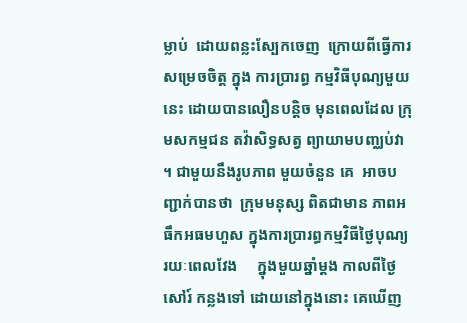ម្លាប់  ដោយពន្លះស្បែកចេញ  ក្រោយពីធ្វើការសម្រេចចិត្ត ក្នុង ការប្រារព្ធ កម្មវិធីបុណ្យមួយនេះ ដោយបានលឿនបន្តិច មុនពេលដែល ក្រុមសកម្មជន តវ៉ាសិទ្ធសត្វ ព្យាយាមបញ្ឈប់វា ។ ជាមួយនឹងរូបភាព មួយចំនួន គេ  អាចបញ្ជាក់បានថា  ក្រុមមនុស្ស ពិតជាមាន ភាពអធឹកអធមហួស ក្នុងការប្រារព្ធកម្មវិធីថ្ងៃបុណ្យ រយៈពេលវែង     ក្នុងមួយឆ្នាំម្តង កាលពីថ្ងៃសៅរ៍ កន្លងទៅ ដោយនៅក្នុងនោះ គេឃើញ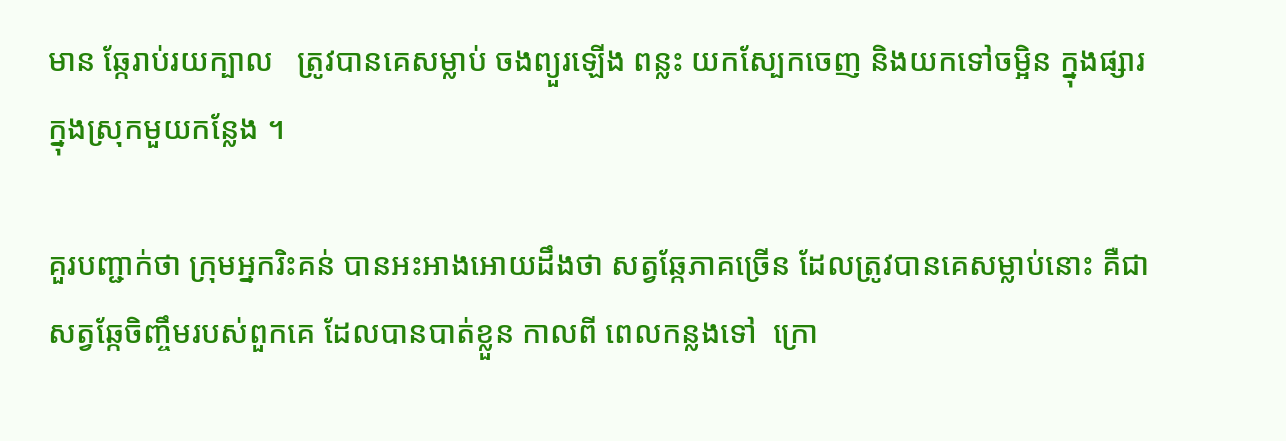មាន ឆ្កែរាប់រយក្បាល   ត្រូវបានគេសម្លាប់ ចងព្យួរឡើង ពន្លះ យកស្បែកចេញ និងយកទៅចម្អិន ក្នុងផ្សារ ក្នុងស្រុកមួយកន្លែង ។

គួរបញ្ជាក់ថា ក្រុមអ្នករិះគន់ បានអះអាងអោយដឹងថា សត្វឆ្កែភាគច្រើន ដែលត្រូវបានគេសម្លាប់នោះ គឺជា សត្វឆ្កែចិញ្ចឹមរបស់ពួកគេ ដែលបានបាត់ខ្លួន កាលពី ពេលកន្លងទៅ  ក្រោ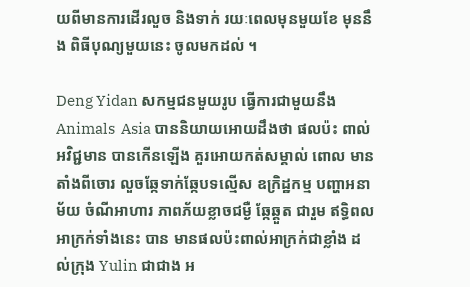យពីមានការដើរលួច និងទាក់ រយៈពេលមុនមួយខែ មុននឹង ពិធីបុណ្យមួយនេះ ចូលមកដល់ ។

Deng Yidan សកម្មជនមួយរូប ធ្វើការជាមួយនឹង    Animals  Asia បាននិយាយអោយដឹងថា ផលប៉ះ ពាល់អវិជ្ជមាន បានកើនឡើង គួរអោយកត់សម្គាល់ ពោល មានតាំងពីចោរ លួចឆ្កែទាក់ឆ្កែបទល្មើស ឧក្រិដ្ឋកម្ម បញ្ហាអនាម័យ ចំណីអាហារ ភាពភ័យខ្លាចជម្ងឺ ឆ្កែឆ្គួត ជារួម ឥទ្ធិពលអាក្រក់ទាំងនេះ បាន មានផលប៉ះពាល់អាក្រក់ជាខ្លាំង ដល់ក្រុង Yulin ជាជាង អ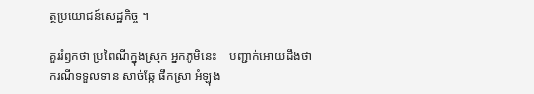ត្ថប្រយោជន៍សេដ្ឋកិច្ច ។

គួររំឭកថា ប្រពៃណីក្នុងស្រុក អ្នកភូមិនេះ    បញ្ជាក់អោយដឹងថា  ករណីទទួលទាន សាច់ឆ្កែ ផឹកស្រា អំឡុង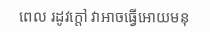ពេល រដូវក្តៅ វាអាចធ្វើអោយមនុ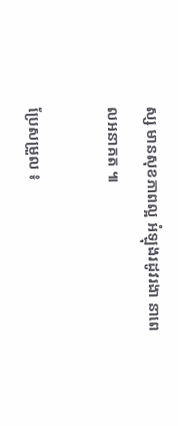ស្ស មានសុខភាពល្អ អំឡុងរដូវរងា នាពេលអនាគត ៕

ប្រែសម្រួល ៖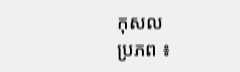កុសល
ប្រភព ៖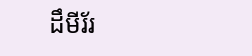ដឹមីរ័រ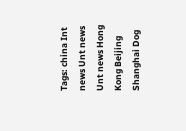Tags: china Int news Unt news Unt news Hong Kong Beijing Shanghai Dog